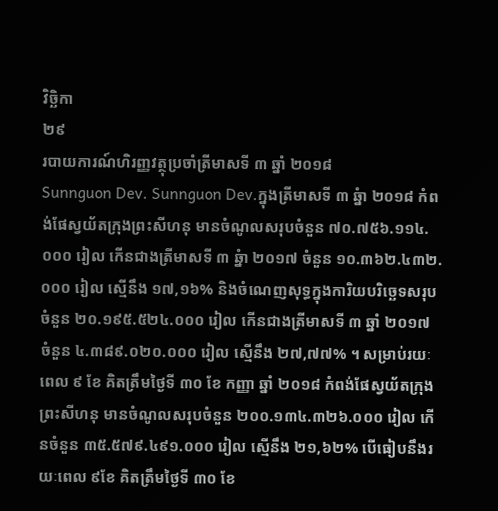វិច្ឆិកា
២៩
របាយការណ៍ហិរញ្ញវត្ថុប្រចាំត្រីមាសទី ៣ ឆ្នាំ ២០១៨
Sunnguon Dev. Sunnguon Dev.ក្នុងត្រីមាសទី ៣ ឆ្នំា ២០១៨ កំពង់ផែស្វយ័តក្រុងព្រះសីហនុ មានចំណូលសរុបចំនួន ៧០.៧៥៦.១១៤.០០០ រៀល កើនជាងត្រីមាសទី ៣ ឆ្នំា ២០១៧ ចំនួន ១០.៣៦២.៤៣២.០០០ រៀល ស្មើនឹង ១៧,១៦% និងចំណេញសុទ្ធក្នុងការិយបរិច្ឆេទសរុបចំនួន ២០.១៩៥.៥២៤.០០០ រៀល កើនជាងត្រីមាសទី ៣ ឆ្នាំ ២០១៧ ចំនួន ៤.៣៨៩.០២០.០០០ រៀល ស្មើនឹង ២៧,៧៧% ។ សម្រាប់រយៈពេល ៩ ខែ គិតត្រឹមថ្ងៃទី ៣០ ខែ កញ្ញា ឆ្នាំ ២០១៨ កំពង់ផែស្វយ័តក្រុងព្រះសីហនុ មានចំណូលសរុបចំនួន ២០០.១៣៤.៣២៦.០០០ រៀល កើនចំនួន ៣៥.៥៧៩.៤៩១.០០០ រៀល ស្មើនឹង ២១,៦២% បើធៀបនឹងរយៈពេល ៩ខែ គិតត្រឹមថ្ងៃទី ៣០ ខែ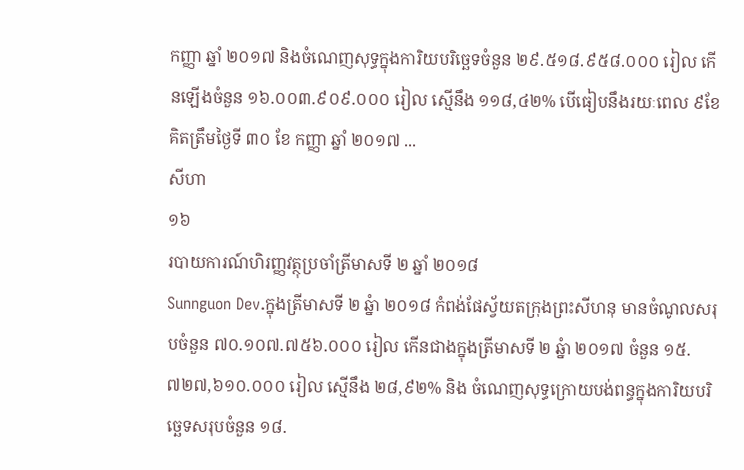កញ្ញា ឆ្នាំ ២០១៧ និងចំណេញសុទ្ធក្នុងការិយបរិច្ឆេទចំនួន ២៩.៥១៨.៩៥៨.០០០ រៀល កើនឡើងចំនួន ១៦.០០៣.៩០៩.០០០ រៀល ស្មើនឹង ១១៨,៤២% បើធៀបនឹងរយៈពេល ៩ខែ គិតត្រឹមថ្ងៃទី ៣០ ខែ កញ្ញា ឆ្នាំ ២០១៧ ...
សីហា
១៦
របាយការណ៍ហិរញ្ញវត្ថុប្រចាំត្រីមាសទី ២ ឆ្នាំ ២០១៨
Sunnguon Dev.ក្នុងត្រីមាសទី ២ ឆ្នំា ២០១៨ កំពង់ផែស្វ័យតក្រុងព្រះសីហនុ មានចំណូលសរុបចំនួន ៧០.១០៧.៧៥៦.០០០ រៀល កើនជាងក្នុងត្រីមាសទី ២ ឆ្នំា ២០១៧ ចំនួន ១៥.៧២៧,៦១០.០០០ រៀល ស្មើនឹង ២៨,៩២% និង ចំណេញសុទ្ធក្រោយបង់ពន្ធក្នុងការិយបរិច្ឆេទសរុបចំនួន ១៨.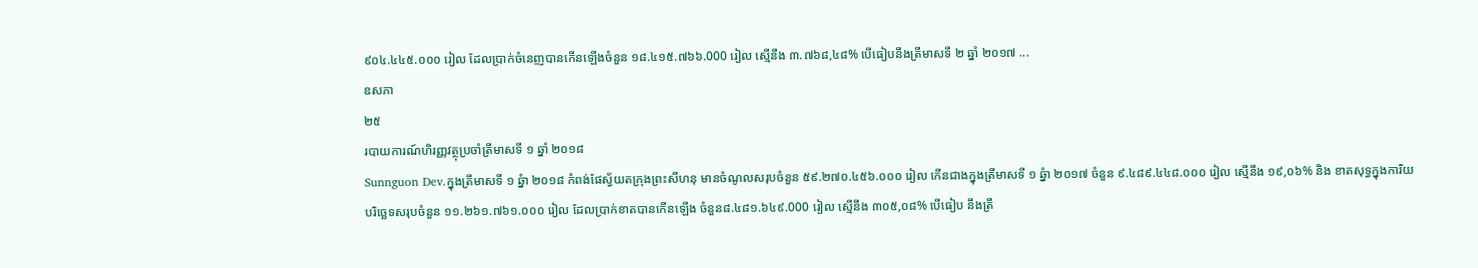៩០៤.៤៤៥.០០០ រៀល ដែលប្រាក់ចំនេញបានកើនឡើងចំនួន ១៨.៤១៥.៧៦៦.000 រៀល ស្មើនឹង ៣.៧៦៨,៤៨% បើធៀបនឹងត្រីមាសទី ២ ឆ្នាំ ២០១៧ ...
ឧសភា
២៥
របាយការណ៍ហិរញ្ញវត្ថុប្រចាំត្រីមាសទី ១ ឆ្នាំ ២០១៨
Sunnguon Dev.ក្នុងត្រីមាសទី ១ ឆ្នំា ២០១៨ កំពង់ផែស្វ័យតក្រុងព្រះសីហនុ មានចំណូលសរុបចំនួន ៥៩.២៧០.៤៥៦.០០០ រៀល កើនជាងក្នុងត្រីមាសទី ១ ឆ្នំា ២០១៧ ចំនួន ៩.៤៨៩.៤៤៨.០០០ រៀល ស្មើនឹង ១៩,០៦% និង ខាតសុទ្ធក្នុងការិយបរិច្ឆេទសរុបចំនួន ១១.២៦១.៧៦១.០០០ រៀល ដែលប្រាក់ខាតបានកើនឡើង ចំនួន៨.៤៨១.៦៤៩.000 រៀល ស្មើនឹង ៣០៥,០៨% បើធៀប នឹងត្រី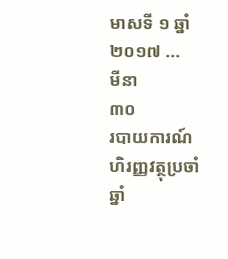មាសទី ១ ឆ្នាំ ២០១៧ ...
មីនា
៣០
របាយការណ៍ហិរញ្ញវត្ថុប្រចាំឆ្នាំ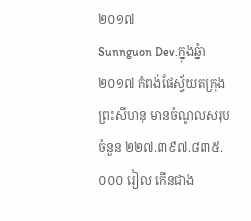២០១៧
Sunnguon Dev.ក្នុងឆ្នំា ២០១៧ កំពង់ផែស្វ័យតក្រុងព្រះសីហនុ មានចំណូលសរុបចំនួន ២២៧.៣៩៧.៨៣៥.០០០ រៀល កើនជាង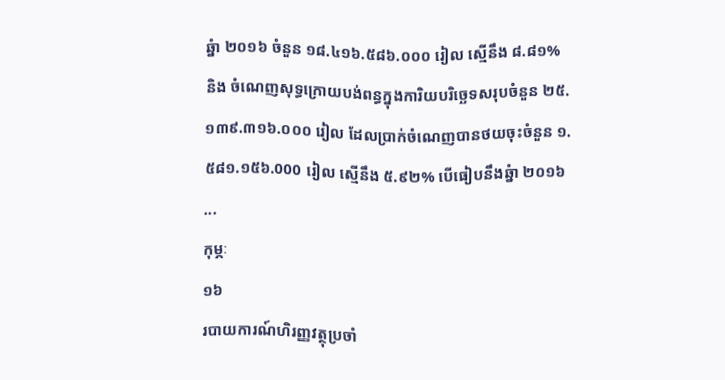ឆ្នំា ២០១៦ ចំនួន ១៨.៤១៦.៥៨៦.០០០ រៀល ស្មើនឹង ៨.៨១% និង ចំណេញសុទ្ធក្រោយបង់ពន្ធក្នុងការិយបរិច្ឆេទសរុបចំនួន ២៥.១៣៩.៣១៦.០០០ រៀល ដែលប្រាក់ចំណេញបានថយចុះចំនួន ១.៥៨១.១៥៦.000 រៀល ស្មើនឹង ៥.៩២% បើធៀបនឹងឆ្នំា ២០១៦ ...
កុម្ភៈ
១៦
របាយការណ៍ហិរញ្ញវត្ថុប្រចាំ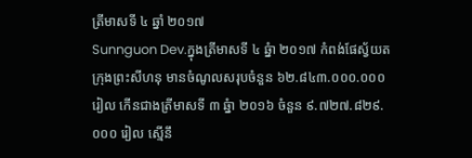ត្រីមាសទី ៤ ឆ្នាំ ២០១៧
Sunnguon Dev.ក្នុងត្រីមាសទី ៤ ឆ្នំា ២០១៧ កំពង់ផែស្វ័យតក្រុងព្រះសីហនុ មានចំណូលសរុបចំនួន ៦២.៨៤៣.០០០.០០០ រៀល កើនជាងត្រីមាសទី ៣ ឆ្នំា ២០១៦ ចំនួន ៩.៧២៧.៨២៩.០០០ រៀល ស្មើនឹ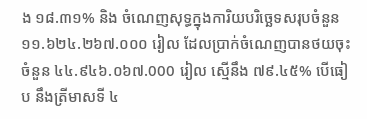ង ១៨.៣១% និង ចំណេញសុទ្ធក្នុងការិយបរិច្ឆេទសរុបចំនួន ១១.៦២៤.២៦៧.០០០ រៀល ដែលប្រាក់ចំណេញបានថយចុះ ចំនួន ៤៤.៩៤៦.០៦៧.000 រៀល ស្មើនឹង ៧៩.៤៥% បើធៀប នឹងត្រីមាសទី ៤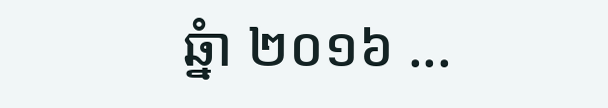ឆ្នំា ២០១៦ ...